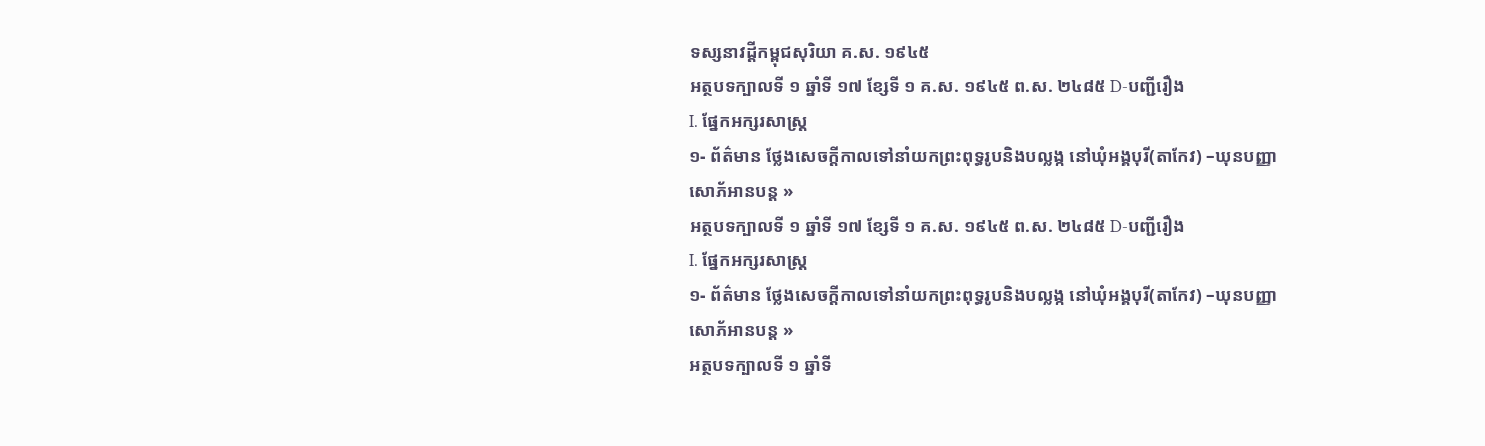ទស្សនាវដ្តីកម្ពុជសុរិយា គ.ស. ១៩៤៥
អត្ថបទក្បាលទី ១ ឆ្នាំទី ១៧ ខ្សែទី ១ គ.ស. ១៩៤៥ ព.ស. ២៤៨៥ D-បញ្ជីរឿង
I. ផ្នែកអក្សរសាស្ត្រ
១- ព័ត៌មាន ថ្លែងសេចក្ដីកាលទៅនាំយកព្រះពុទ្ធរូបនិងបល្លង្ក នៅឃុំអង្គបុរី(តាកែវ) –ឃុនបញ្ញាសោភ័អានបន្ត »
អត្ថបទក្បាលទី ១ ឆ្នាំទី ១៧ ខ្សែទី ១ គ.ស. ១៩៤៥ ព.ស. ២៤៨៥ D-បញ្ជីរឿង
I. ផ្នែកអក្សរសាស្ត្រ
១- ព័ត៌មាន ថ្លែងសេចក្ដីកាលទៅនាំយកព្រះពុទ្ធរូបនិងបល្លង្ក នៅឃុំអង្គបុរី(តាកែវ) –ឃុនបញ្ញាសោភ័អានបន្ត »
អត្ថបទក្បាលទី ១ ឆ្នាំទី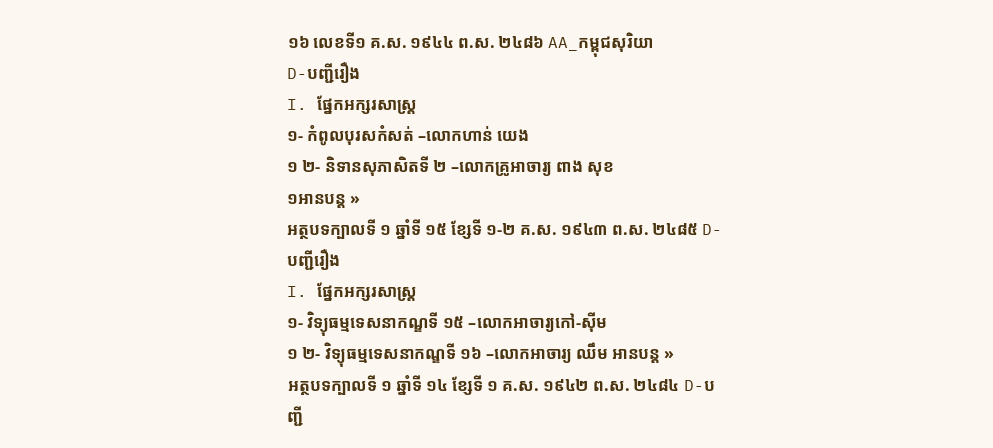១៦ លេខទី១ គ.ស. ១៩៤៤ ព.ស. ២៤៨៦ AA_កម្ពុជសុរិយា
D-បញ្ជីរឿង
I. ផ្នែកអក្សរសាស្ត្រ
១- កំពូលបុរសកំសត់ –លោកហាន់ យេង
១ ២- និទានសុភាសិតទី ២ –លោកគ្រូអាចារ្យ ពាង សុខ
១អានបន្ត »
អត្ថបទក្បាលទី ១ ឆ្នាំទី ១៥ ខ្សែទី ១-២ គ.ស. ១៩៤៣ ព.ស. ២៤៨៥ D-បញ្ជីរឿង
I. ផ្នែកអក្សរសាស្ត្រ
១- វិទ្យុធម្មទេសនាកណ្ឌទី ១៥ –លោកអាចារ្យកៅ-ស៊ីម
១ ២- វិទ្យុធម្មទេសនាកណ្ឌទី ១៦ –លោកអាចារ្យ ឈឹម អានបន្ត »
អត្ថបទក្បាលទី ១ ឆ្នាំទី ១៤ ខ្សែទី ១ គ.ស. ១៩៤២ ព.ស. ២៤៨៤ D-បញ្ជី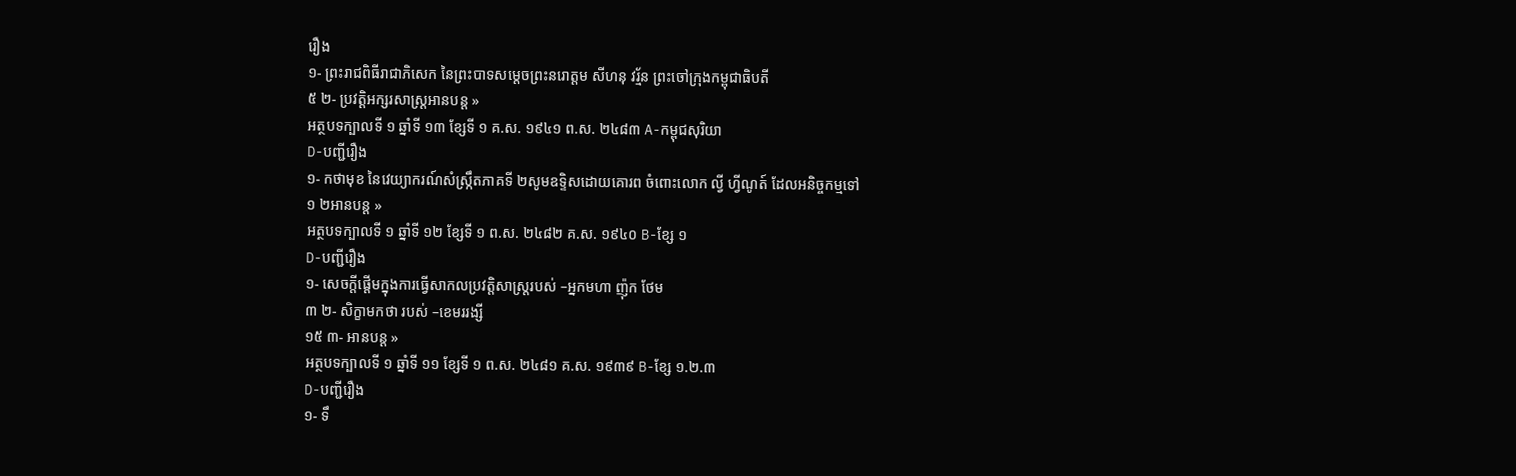រឿង
១- ព្រះរាជពិធីរាជាភិសេក នៃព្រះបាទសម្ដេចព្រះនរោត្ដម សីហនុ វរ្ម័ន ព្រះចៅក្រុងកម្ពុជាធិបតី
៥ ២- ប្រវត្ដិអក្សរសាស្ត្រអានបន្ត »
អត្ថបទក្បាលទី ១ ឆ្នាំទី ១៣ ខ្សែទី ១ គ.ស. ១៩៤១ ព.ស. ២៤៨៣ A-កម្ពុជសុរិយា
D-បញ្ជីរឿង
១- កថាមុខ នៃវេយ្យាករណ៍សំស្ក្រឹតភាគទី ២សូមឧទ្ទិសដោយគោរព ចំពោះលោក ល្វី ហ្វីណូត៍ ដែលអនិច្ចកម្មទៅ
១ ២អានបន្ត »
អត្ថបទក្បាលទី ១ ឆ្នាំទី ១២ ខ្សែទី ១ ព.ស. ២៤៨២ គ.ស. ១៩៤០ B-ខ្សែ ១
D-បញ្ជីរឿង
១- សេចក្ដីផ្ដើមក្នុងការធ្វើសាកលប្រវត្តិសាស្ត្ររបស់ –អ្នកមហា ញ៉ុក ថែម
៣ ២- សិក្ខាមកថា របស់ –ខេមររង្សី
១៥ ៣- អានបន្ត »
អត្ថបទក្បាលទី ១ ឆ្នាំទី ១១ ខ្សែទី ១ ព.ស. ២៤៨១ គ.ស. ១៩៣៩ B-ខ្សែ ១.២.៣
D-បញ្ជីរឿង
១- ទឹ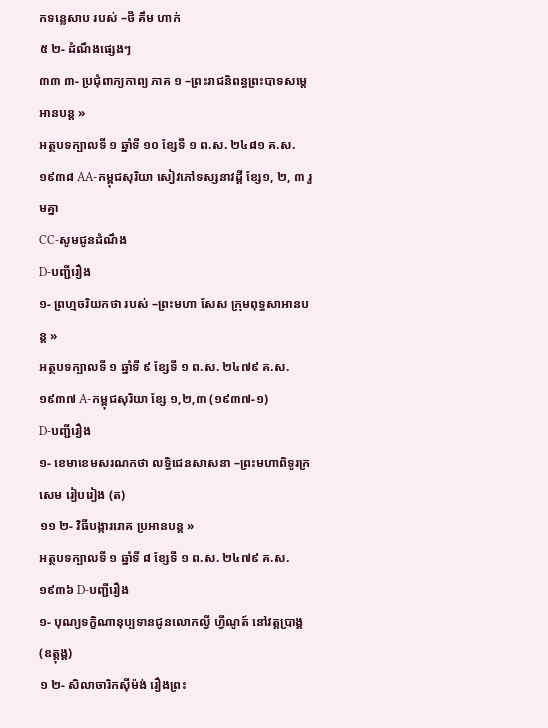កទន្លេសាប របស់ –ថី គឹម ហាក់
៥ ២- ដំណឹងផ្សេងៗ
៣៣ ៣- ប្រជុំពាក្យកាព្យ ភាគ ១ –ព្រះរាជនិពន្ធព្រះបាទសម្ដេអានបន្ត »
អត្ថបទក្បាលទី ១ ឆ្នាំទី ១០ ខ្សែទី ១ ព.ស. ២៤៨១ គ.ស. ១៩៣៨ AA-កម្ពុជសុរិយា សៀវភៅទស្សនាវដ្ដី ខ្សែ១, ២, ៣ រួមគ្នា
CC-សូមជូនដំណឹង
D-បញ្ជីរឿង
១- ព្រហ្មចរិយកថា របស់ –ព្រះមហា សែស ក្រុមពុទ្ធសាអានបន្ត »
អត្ថបទក្បាលទី ១ ឆ្នាំទី ៩ ខ្សែទី ១ ព.ស. ២៤៧៩ គ.ស. ១៩៣៧ A-កម្ពុជសុរិយា ខ្សែ ១,២,៣ (១៩៣៧-១)
D-បញ្ជីរឿង
១- ខេមាខេមសរណកថា លទ្ធិជេនសាសនា –ព្រះមហាពិទូរក្រសេម រៀបរៀង (ត)
១១ ២- វិធីបង្ការរោគ ប្រអានបន្ត »
អត្ថបទក្បាលទី ១ ឆ្នាំទី ៨ ខ្សែទី ១ ព.ស. ២៤៧៩ គ.ស. ១៩៣៦ D-បញ្ជីរឿង
១- បុណ្យទក្ខិណានុប្បទានជូនលោកល្វី ហ្វីណូត៍ នៅវត្តប្រាង្គ(ឧត្តុង្គ)
១ ២- សិលាចារិកស៊ីម៉ង់ រឿងព្រះ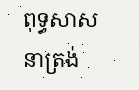ពុទ្ធសាសនាត្រង់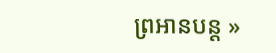ព្រអានបន្ត »